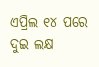ଏପ୍ରିଲ ୧୪ ପରେ ଦୁଇ ଲକ୍ଷ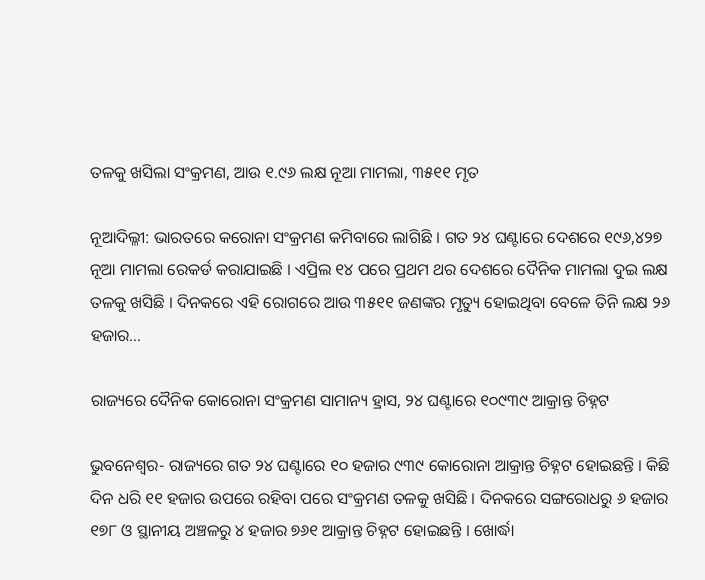ତଳକୁ ଖସିଲା ସଂକ୍ରମଣ, ଆଉ ୧.୯୬ ଲକ୍ଷ ନୂଆ ମାମଲା, ୩୫୧୧ ମୃତ

ନୂଆଦିଲ୍ଳୀ: ଭାରତରେ କରୋନା ସଂକ୍ରମଣ କମିବାରେ ଲାଗିଛି । ଗତ ୨୪ ଘଣ୍ଟାରେ ଦେଶରେ ୧୯୬,୪୨୭ ନୂଆ ମାମଲା ରେକର୍ଡ କରାଯାଇଛି । ଏପ୍ରିଲ ୧୪ ପରେ ପ୍ରଥମ ଥର ଦେଶରେ ଦୈନିକ ମାମଲା ଦୁଇ ଲକ୍ଷ ତଳକୁ ଖସିଛି । ଦିନକରେ ଏହି ରୋଗରେ ଆଉ ୩୫୧୧ ଜଣଙ୍କର ମୃତ୍ୟୁ ହୋଇଥିବା ବେଳେ ତିନି ଲକ୍ଷ ୨୬ ହଜାର…

ରାଜ୍ୟରେ ଦୈନିକ କୋରୋନା ସଂକ୍ରମଣ ସାମାନ୍ୟ ହ୍ରାସ, ୨୪ ଘଣ୍ଟାରେ ୧୦୯୩୯ ଆକ୍ରାନ୍ତ ଚିହ୍ନଟ

ଭୁବନେଶ୍ୱର- ରାଜ୍ୟରେ ଗତ ୨୪ ଘଣ୍ଟାରେ ୧୦ ହଜାର ୯୩୯ କୋରୋନା ଆକ୍ରାନ୍ତ ଚିହ୍ନଟ ହୋଇଛନ୍ତି । କିଛି ଦିନ ଧରି ୧୧ ହଜାର ଉପରେ ରହିବା ପରେ ସଂକ୍ରମଣ ତଳକୁ ଖସିଛି । ଦିନକରେ ସଙ୍ଗରୋଧରୁ ୬ ହଜାର ୧୭୮ ଓ ସ୍ଥାନୀୟ ଅଞ୍ଚଳରୁ ୪ ହଜାର ୭୬୧ ଆକ୍ରାନ୍ତ ଚିହ୍ନଟ ହୋଇଛନ୍ତି । ଖୋର୍ଦ୍ଧା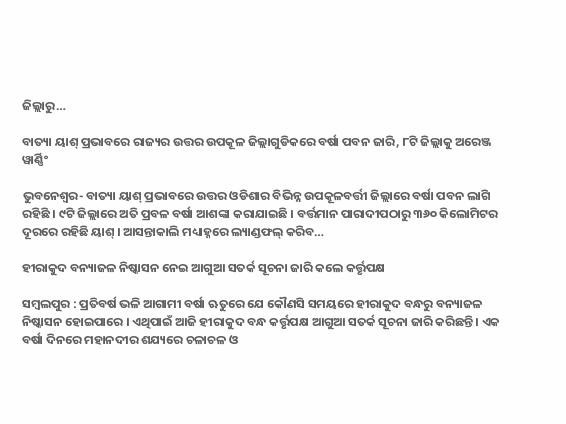ଜିଲ୍ଲାରୁ…

ବାତ୍ୟା ୟାଶ୍ ପ୍ରଭାବରେ ରାଜ୍ୟର ଉତ୍ତର ଉପକୂଳ ଜିଲ୍ଲାଗୁଡିକରେ ବର୍ଷା ପବନ ଜାରି, ୮ଟି ଜିଲ୍ଲାକୁ ଅରେଞ୍ଜ ୱାର୍ଣ୍ଣିଂ

ଭୁବନେଶ୍ୱର- ବାତ୍ୟା ୟାଶ୍ ପ୍ରଭାବରେ ଉତ୍ତର ଓଡିଶାର ବିଭିନ୍ନ ଉପକୂଳବର୍ତ୍ତୀ ଜିଲ୍ଲାରେ ବର୍ଷା ପବନ ଲାଗି ରହିଛି । ୯ଟି ଜିଲ୍ଲାରେ ଅତି ପ୍ରବଳ ବର୍ଷା ଆଶଙ୍କା କରାଯାଇଛି । ବର୍ତ୍ତମାନ ପାରାଦୀପଠାରୁ ୩୬୦ କିଲୋମିଟର ଦୂରରେ ରହିଛି ୟାଶ୍ । ଆସନ୍ତାକାଲି ମଧ୍ୟାହ୍ନରେ ଲ୍ୟାଣ୍ଡଫଲ୍ କରିବ…

ହୀରାକୁଦ ବନ୍ୟାଜଳ ନିଷ୍କାସନ ନେଇ ଆଗୁଆ ସତର୍କ ସୂଚନା ଜାରି କଲେ କର୍ତ୍ତୃପକ୍ଷ

ସମ୍ବଲପୁର : ପ୍ରତିବର୍ଷ ଭଳି ଆଗାମୀ ବର୍ଷା ଋତୁରେ ଯେ କୌଣସି ସମୟରେ ହୀରାକୁଦ ବନ୍ଧରୁ ବନ୍ୟାଜଳ ନିଷ୍କାସନ ହୋଇପାରେ । ଏଥିପାଇଁ ଆଜି ହୀରାକୁଦ ବନ୍ଧ କର୍ତ୍ତୃପକ୍ଷ ଆଗୁଆ ସତର୍କ ସୂଚନା ଜାରି କରିଛନ୍ତି । ଏକ ବର୍ଷା ଦିନରେ ମହାନଦୀର ଶଯ୍ୟରେ ଚଳାଚଳ ଓ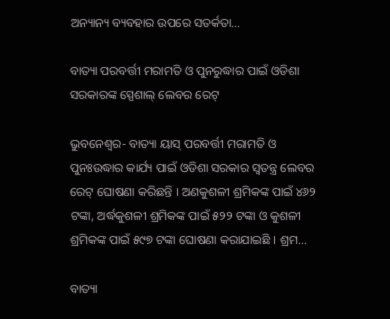ଅନ୍ୟାନ୍ୟ ବ୍ୟବହାର ଉପରେ ସତର୍କତା…

ବାତ୍ୟା ପରବର୍ତ୍ତୀ ମରାମତି ଓ ପୁନରୁଦ୍ଧାର ପାଇଁ ଓଡିଶା ସରକାରଙ୍କ ସ୍ପେଶାଲ୍ ଲେବର ରେଟ୍

ଭୁବନେଶ୍ୱର- ବାତ୍ୟା ୟାସ୍ ପରବର୍ତ୍ତୀ ମରାମତି ଓ ପୁନଃଉଦ୍ଧାର କାର୍ଯ୍ୟ ପାଇଁ ଓଡିଶା ସରକାର ସ୍ୱତନ୍ତ୍ର ଲେବର ରେଟ୍ ଘୋଷଣା କରିଛନ୍ତି । ଅଣକୁଶଳୀ ଶ୍ରମିକଙ୍କ ପାଇଁ ୪୬୨ ଟଙ୍କା, ଅର୍ଦ୍ଧକୁଶଳୀ ଶ୍ରମିକଙ୍କ ପାଇଁ ୫୨୨ ଟଙ୍କା ଓ କୁଶଳୀ ଶ୍ରମିକଙ୍କ ପାଇଁ ୫୯୭ ଟଙ୍କା ଘୋଷଣା କରାଯାଇଛି । ଶ୍ରମ…

ବାତ୍ୟା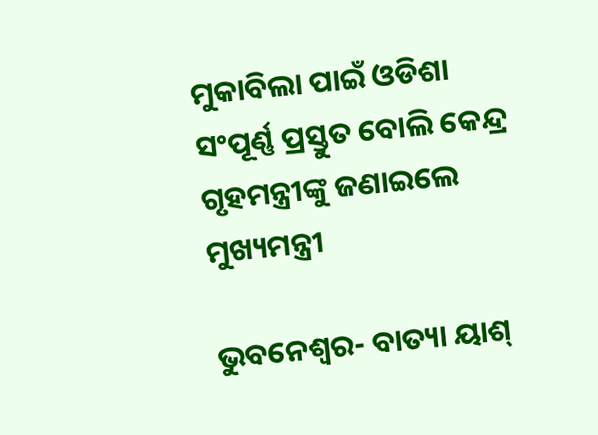ମୁକାବିଲା ପାଇଁ ଓଡିଶା ସଂପୂର୍ଣ୍ଣ ପ୍ରସ୍ତୁତ ବୋଲି କେନ୍ଦ୍ର ଗୃହମନ୍ତ୍ରୀଙ୍କୁ ଜଣାଇଲେ ମୁଖ୍ୟମନ୍ତ୍ରୀ

ଭୁବନେଶ୍ୱର- ବାତ୍ୟା ୟାଶ୍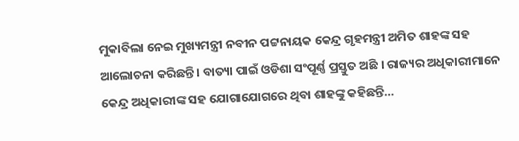ମୁକାବିଲା ନେଇ ମୁଖ୍ୟମନ୍ତ୍ରୀ ନବୀନ ପଟ୍ଟନାୟକ କେନ୍ଦ୍ର ଗୃହମନ୍ତ୍ରୀ ଅମିତ ଶାହଙ୍କ ସହ ଆଲୋଚନା କରିଛନ୍ତି । ବାତ୍ୟା ପାଇଁ ଓଡିଶା ସଂପୂର୍ଣ୍ଣ ପ୍ରସ୍ତୁତ ଅଛି । ରାଜ୍ୟର ଅଧିକାରୀମାନେ କେନ୍ଦ୍ର ଅଧିକାରୀଙ୍କ ସହ ଯୋଗାଯୋଗରେ ଥିବା ଶାହଙ୍କୁ କହିଛନ୍ତି…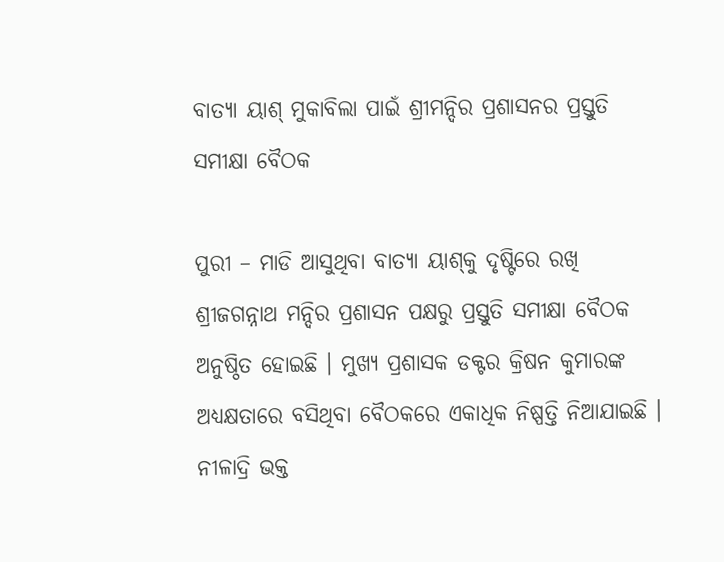ବାତ୍ୟା ୟାଶ୍ ମୁକାବିଲା ପାଇଁ ଶ୍ରୀମନ୍ଦିର ପ୍ରଶାସନର ପ୍ରସ୍ତୁତି ସମୀକ୍ଷା ବୈଠକ

ପୁରୀ – ମାଡି ଆସୁଥିବା ବାତ୍ୟା ୟାଶ୍‌କୁ ଦୃଷ୍ଟିରେ ରଖି ଶ୍ରୀଜଗନ୍ନାଥ ମନ୍ଦିର ପ୍ରଶାସନ ପକ୍ଷରୁ ପ୍ରସ୍ତୁତି ସମୀକ୍ଷା ବୈଠକ ଅନୁଷ୍ଠିତ ହୋଇଛି । ମୁଖ୍ୟ ପ୍ରଶାସକ ଡକ୍ଟର କ୍ରିଷନ କୁମାରଙ୍କ ଅଧ୍ୟକ୍ଷତାରେ ବସିଥିବା ବୈଠକରେ ଏକାଧିକ ନିଷ୍ପତ୍ତି ନିଆଯାଇଛି । ନୀଳାଦ୍ରି ଭକ୍ତ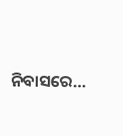ନିବାସରେ…